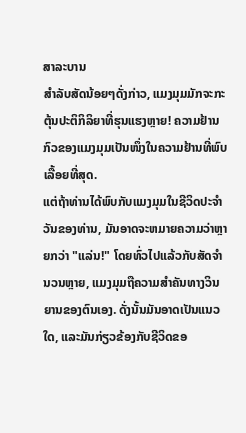ສາລະບານ
ສຳລັບສັດນ້ອຍໆດັ່ງກ່າວ, ແມງມຸມມັກຈະກະຕຸ້ນປະຕິກິລິຍາທີ່ຮຸນແຮງຫຼາຍ! ຄວາມຢ້ານກົວຂອງແມງມຸມເປັນໜຶ່ງໃນຄວາມຢ້ານທີ່ພົບເລື້ອຍທີ່ສຸດ.
ແຕ່ຖ້າທ່ານໄດ້ພົບກັບແມງມຸມໃນຊີວິດປະຈໍາວັນຂອງທ່ານ, ມັນອາດຈະຫມາຍຄວາມວ່າຫຼາຍກວ່າ "ແລ່ນ!" ໂດຍທົ່ວໄປແລ້ວກັບສັດຈໍານວນຫຼາຍ, ແມງມຸມຖືຄວາມສໍາຄັນທາງວິນຍານຂອງຕົນເອງ. ດັ່ງນັ້ນມັນອາດເປັນແນວໃດ, ແລະມັນກ່ຽວຂ້ອງກັບຊີວິດຂອ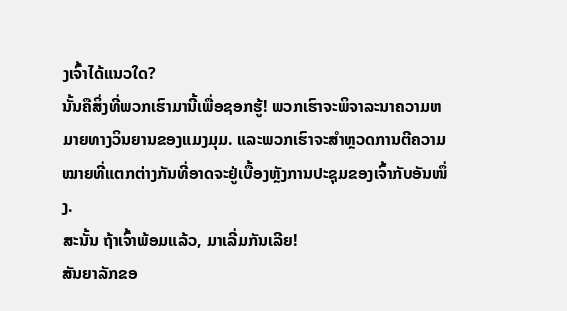ງເຈົ້າໄດ້ແນວໃດ?
ນັ້ນຄືສິ່ງທີ່ພວກເຮົາມານີ້ເພື່ອຊອກຮູ້! ພວກເຮົາຈະພິຈາລະນາຄວາມຫມາຍທາງວິນຍານຂອງແມງມຸມ. ແລະພວກເຮົາຈະສຳຫຼວດການຕີຄວາມໝາຍທີ່ແຕກຕ່າງກັນທີ່ອາດຈະຢູ່ເບື້ອງຫຼັງການປະຊຸມຂອງເຈົ້າກັບອັນໜຶ່ງ.
ສະນັ້ນ ຖ້າເຈົ້າພ້ອມແລ້ວ, ມາເລີ່ມກັນເລີຍ!
ສັນຍາລັກຂອ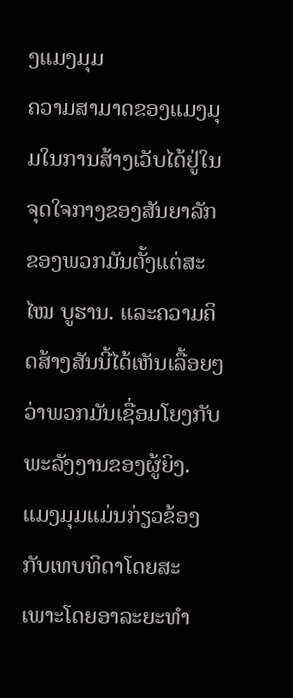ງແມງມຸມ
ຄວາມສາມາດຂອງແມງມຸມໃນການສ້າງເວັບໄດ້ຢູ່ໃນຈຸດໃຈກາງຂອງສັນຍາລັກຂອງພວກມັນຕັ້ງແຕ່ສະ ໄໝ ບູຮານ. ແລະຄວາມຄິດສ້າງສັນນີ້ໄດ້ເຫັນເລື້ອຍໆວ່າພວກມັນເຊື່ອມໂຍງກັບພະລັງງານຂອງຜູ້ຍິງ.
ແມງມຸມແມ່ນກ່ຽວຂ້ອງກັບເທບທິດາໂດຍສະເພາະໂດຍອາລະຍະທໍາ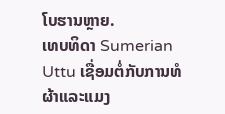ໂບຮານຫຼາຍ.
ເທບທິດາ Sumerian Uttu ເຊື່ອມຕໍ່ກັບການທໍຜ້າແລະແມງ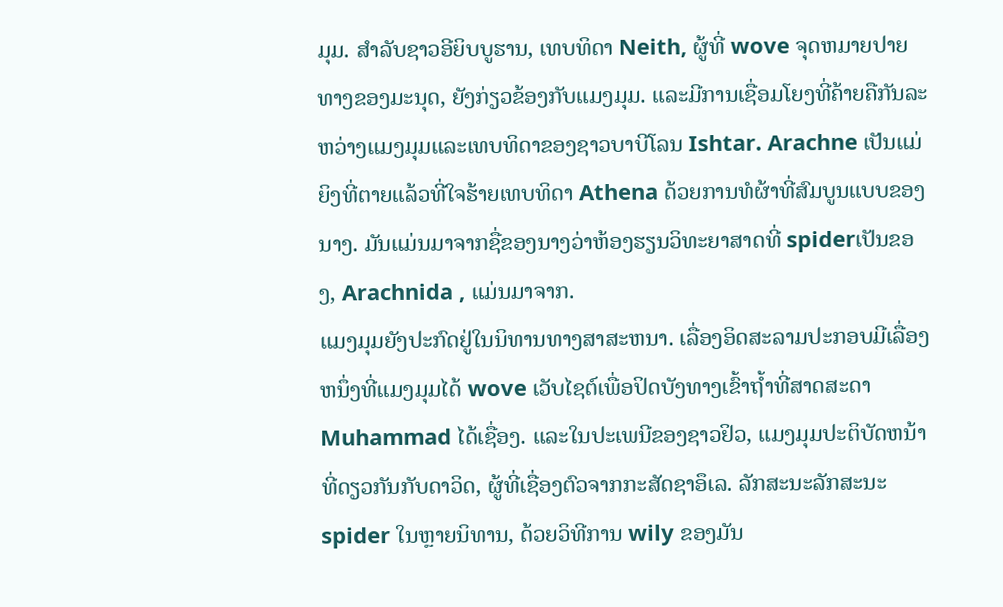ມຸມ. ສໍາລັບຊາວອີຍິບບູຮານ, ເທບທິດາ Neith, ຜູ້ທີ່ wove ຈຸດຫມາຍປາຍທາງຂອງມະນຸດ, ຍັງກ່ຽວຂ້ອງກັບແມງມຸມ. ແລະມີການເຊື່ອມໂຍງທີ່ຄ້າຍຄືກັນລະຫວ່າງແມງມຸມແລະເທບທິດາຂອງຊາວບາບີໂລນ Ishtar. Arachne ເປັນແມ່ຍິງທີ່ຕາຍແລ້ວທີ່ໃຈຮ້າຍເທບທິດາ Athena ດ້ວຍການທໍຜ້າທີ່ສົມບູນແບບຂອງນາງ. ມັນແມ່ນມາຈາກຊື່ຂອງນາງວ່າຫ້ອງຮຽນວິທະຍາສາດທີ່ spiderເປັນຂອງ, Arachnida , ແມ່ນມາຈາກ.
ແມງມຸມຍັງປະກົດຢູ່ໃນນິທານທາງສາສະຫນາ. ເລື່ອງອິດສະລາມປະກອບມີເລື່ອງຫນຶ່ງທີ່ແມງມຸມໄດ້ wove ເວັບໄຊຕ໌ເພື່ອປິດບັງທາງເຂົ້າຖ້ຳທີ່ສາດສະດາ Muhammad ໄດ້ເຊື່ອງ. ແລະໃນປະເພນີຂອງຊາວຢິວ, ແມງມຸມປະຕິບັດຫນ້າທີ່ດຽວກັນກັບດາວິດ, ຜູ້ທີ່ເຊື່ອງຕົວຈາກກະສັດຊາອຶເລ. ລັກສະນະລັກສະນະ spider ໃນຫຼາຍນິທານ, ດ້ວຍວິທີການ wily ຂອງມັນ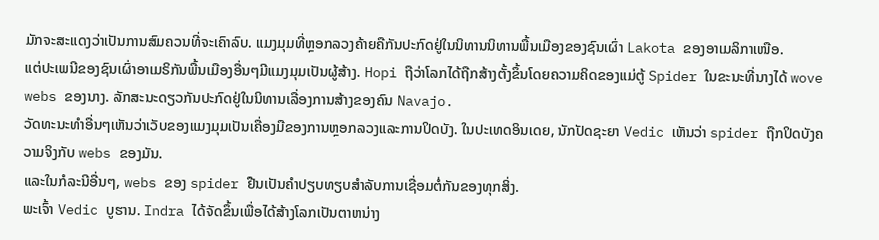ມັກຈະສະແດງວ່າເປັນການສົມຄວນທີ່ຈະເຄົາລົບ. ແມງມຸມທີ່ຫຼອກລວງຄ້າຍຄືກັນປະກົດຢູ່ໃນນິທານນິທານພື້ນເມືອງຂອງຊົນເຜົ່າ Lakota ຂອງອາເມລິກາເໜືອ.
ແຕ່ປະເພນີຂອງຊົນເຜົ່າອາເມຣິກັນພື້ນເມືອງອື່ນໆມີແມງມຸມເປັນຜູ້ສ້າງ. Hopi ຖືວ່າໂລກໄດ້ຖືກສ້າງຕັ້ງຂຶ້ນໂດຍຄວາມຄິດຂອງແມ່ຕູ້ Spider ໃນຂະນະທີ່ນາງໄດ້ wove webs ຂອງນາງ. ລັກສະນະດຽວກັນປະກົດຢູ່ໃນນິທານເລື່ອງການສ້າງຂອງຄົນ Navajo.
ວັດທະນະທໍາອື່ນໆເຫັນວ່າເວັບຂອງແມງມຸມເປັນເຄື່ອງມືຂອງການຫຼອກລວງແລະການປິດບັງ. ໃນປະເທດອິນເດຍ, ນັກປັດຊະຍາ Vedic ເຫັນວ່າ spider ຖືກປິດບັງຄວາມຈິງກັບ webs ຂອງມັນ.
ແລະໃນກໍລະນີອື່ນໆ, webs ຂອງ spider ຢືນເປັນຄໍາປຽບທຽບສໍາລັບການເຊື່ອມຕໍ່ກັນຂອງທຸກສິ່ງ.
ພະເຈົ້າ Vedic ບູຮານ. Indra ໄດ້ຈັດຂຶ້ນເພື່ອໄດ້ສ້າງໂລກເປັນຕາຫນ່າງ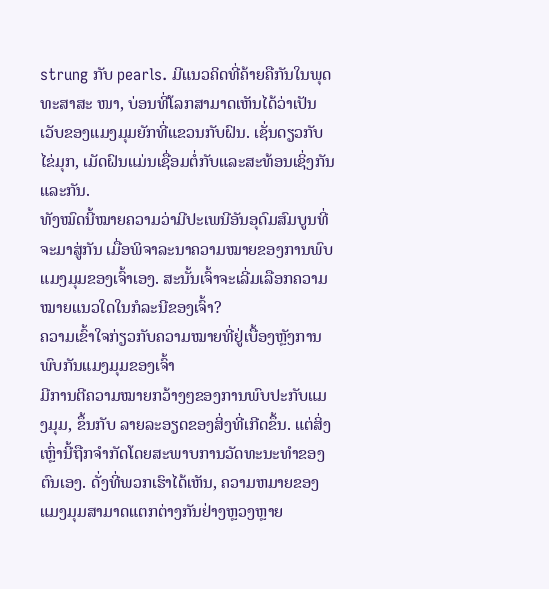strung ກັບ pearls. ມີແນວຄິດທີ່ຄ້າຍຄືກັນໃນພຸດທະສາສະ ໜາ, ບ່ອນທີ່ໂລກສາມາດເຫັນໄດ້ວ່າເປັນເວັບຂອງແມງມຸມຍັກທີ່ແຂວນກັບຝົນ. ເຊັ່ນດຽວກັບໄຂ່ມຸກ, ເມັດຝົນແມ່ນເຊື່ອມຕໍ່ກັບແລະສະທ້ອນເຊິ່ງກັນແລະກັນ.
ທັງໝົດນີ້ໝາຍຄວາມວ່າມີປະເພນີອັນອຸດົມສົມບູນທີ່ຈະມາສູ່ກັນ ເມື່ອພິຈາລະນາຄວາມໝາຍຂອງການພົບແມງມຸມຂອງເຈົ້າເອງ. ສະນັ້ນເຈົ້າຈະເລີ່ມເລືອກຄວາມໝາຍແນວໃດໃນກໍລະນີຂອງເຈົ້າ?
ຄວາມເຂົ້າໃຈກ່ຽວກັບຄວາມໝາຍທີ່ຢູ່ເບື້ອງຫຼັງການພົບກັນແມງມຸມຂອງເຈົ້າ
ມີການຕີຄວາມໝາຍກວ້າງໆຂອງການພົບປະກັບແມງມຸມ, ຂຶ້ນກັບ ລາຍລະອຽດຂອງສິ່ງທີ່ເກີດຂຶ້ນ. ແຕ່ສິ່ງເຫຼົ່ານີ້ຖືກຈໍາກັດໂດຍສະພາບການວັດທະນະທໍາຂອງຕົນເອງ. ດັ່ງທີ່ພວກເຮົາໄດ້ເຫັນ, ຄວາມຫມາຍຂອງແມງມຸມສາມາດແຕກຕ່າງກັນຢ່າງຫຼວງຫຼາຍ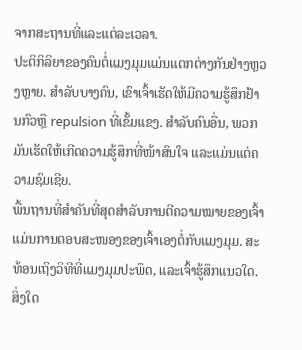ຈາກສະຖານທີ່ແລະແຕ່ລະເວລາ.
ປະຕິກິລິຍາຂອງຄົນຕໍ່ແມງມຸມແມ່ນແຕກຕ່າງກັນຢ່າງຫຼວງຫຼາຍ. ສໍາລັບບາງຄົນ, ເຂົາເຈົ້າເຮັດໃຫ້ມີຄວາມຮູ້ສຶກຢ້ານກົວຫຼື repulsion ທີ່ເຂັ້ມແຂງ. ສຳລັບຄົນອື່ນ, ພວກມັນເຮັດໃຫ້ເກີດຄວາມຮູ້ສຶກທີ່ໜ້າສົນໃຈ ແລະແມ່ນແຕ່ຄວາມຊົມເຊີຍ.
ພື້ນຖານທີ່ສຳຄັນທີ່ສຸດສຳລັບການຕີຄວາມໝາຍຂອງເຈົ້າແມ່ນການຕອບສະໜອງຂອງເຈົ້າເອງຕໍ່ກັບແມງມຸມ. ສະທ້ອນເຖິງວິທີທີ່ແມງມຸມປະພຶດ, ແລະເຈົ້າຮູ້ສຶກແນວໃດ. ສິ່ງໃດ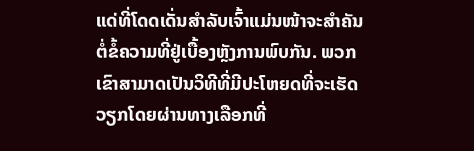ແດ່ທີ່ໂດດເດັ່ນສຳລັບເຈົ້າແມ່ນໜ້າຈະສຳຄັນຕໍ່ຂໍ້ຄວາມທີ່ຢູ່ເບື້ອງຫຼັງການພົບກັນ. ພວກເຂົາສາມາດເປັນວິທີທີ່ມີປະໂຫຍດທີ່ຈະເຮັດວຽກໂດຍຜ່ານທາງເລືອກທີ່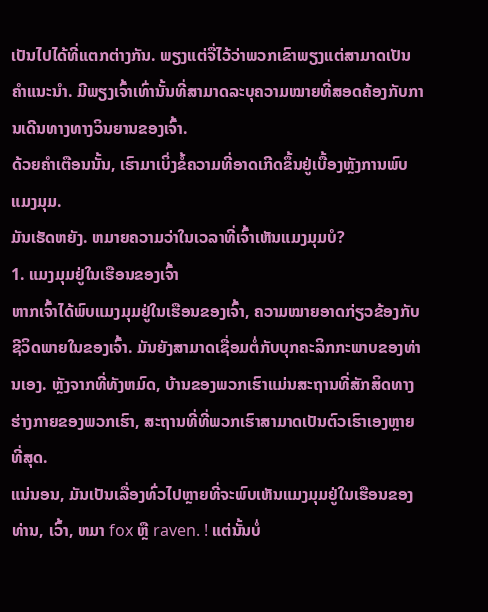ເປັນໄປໄດ້ທີ່ແຕກຕ່າງກັນ. ພຽງແຕ່ຈື່ໄວ້ວ່າພວກເຂົາພຽງແຕ່ສາມາດເປັນຄໍາແນະນໍາ. ມີພຽງເຈົ້າເທົ່ານັ້ນທີ່ສາມາດລະບຸຄວາມໝາຍທີ່ສອດຄ້ອງກັບການເດີນທາງທາງວິນຍານຂອງເຈົ້າ.
ດ້ວຍຄຳເຕືອນນັ້ນ, ເຮົາມາເບິ່ງຂໍ້ຄວາມທີ່ອາດເກີດຂຶ້ນຢູ່ເບື້ອງຫຼັງການພົບແມງມຸມ.
ມັນເຮັດຫຍັງ. ຫມາຍຄວາມວ່າໃນເວລາທີ່ເຈົ້າເຫັນແມງມຸມບໍ?
1. ແມງມຸມຢູ່ໃນເຮືອນຂອງເຈົ້າ
ຫາກເຈົ້າໄດ້ພົບແມງມຸມຢູ່ໃນເຮືອນຂອງເຈົ້າ, ຄວາມໝາຍອາດກ່ຽວຂ້ອງກັບຊີວິດພາຍໃນຂອງເຈົ້າ. ມັນຍັງສາມາດເຊື່ອມຕໍ່ກັບບຸກຄະລິກກະພາບຂອງທ່ານເອງ. ຫຼັງຈາກທີ່ທັງຫມົດ, ບ້ານຂອງພວກເຮົາແມ່ນສະຖານທີ່ສັກສິດທາງຮ່າງກາຍຂອງພວກເຮົາ, ສະຖານທີ່ທີ່ພວກເຮົາສາມາດເປັນຕົວເຮົາເອງຫຼາຍທີ່ສຸດ.
ແນ່ນອນ, ມັນເປັນເລື່ອງທົ່ວໄປຫຼາຍທີ່ຈະພົບເຫັນແມງມຸມຢູ່ໃນເຮືອນຂອງທ່ານ, ເວົ້າ, ຫມາ fox ຫຼື raven. ! ແຕ່ນັ້ນບໍ່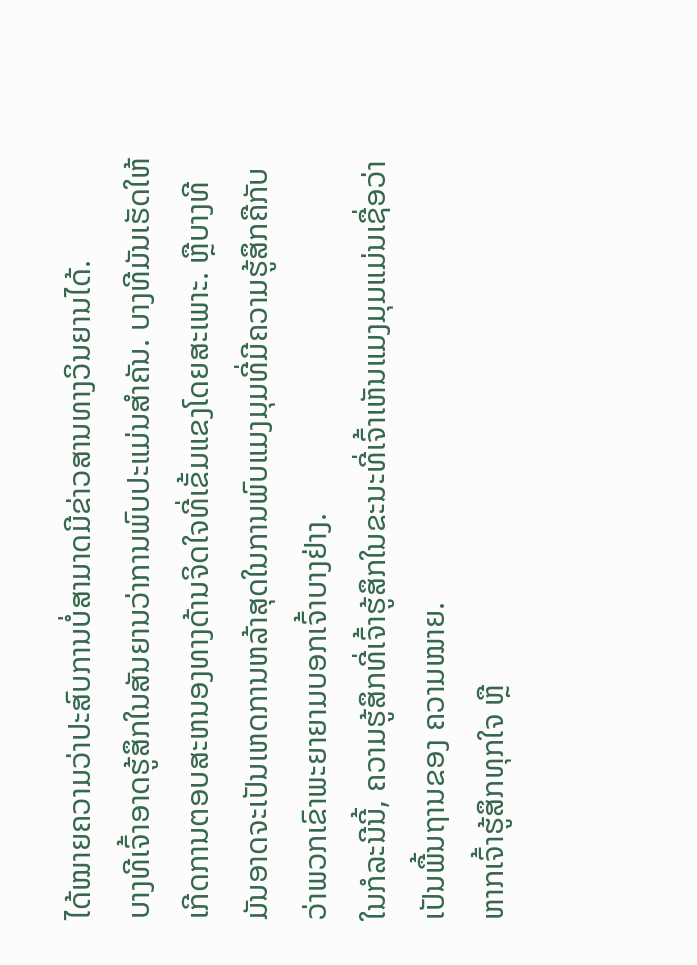ໄດ້ໝາຍຄວາມວ່າປະສົບການບໍ່ສາມາດມີຂ່າວສານທາງວິນຍານໄດ້.
ບາງທີເຈົ້າອາດຮູ້ສຶກໃນສັນຍານວ່າການພົບປະແມ່ນສຳຄັນ. ບາງທີມັນເຮັດໃຫ້ເກີດການຕອບສະຫນອງທາງດ້ານຈິດໃຈທີ່ເຂັ້ມແຂງໂດຍສະເພາະ. ຫຼືບາງທີມັນອາດຈະເປັນເຫດການຫລ້າສຸດໃນການພົບແມງມຸມທີ່ມີຄວາມຮູ້ສຶກຄືກັບວ່າພວກເຂົາພະຍາຍາມບອກເຈົ້າບາງຢ່າງ.
ໃນກໍລະນີນີ້, ຄວາມຮູ້ສຶກທີ່ເຈົ້າຮູ້ສຶກໃນຂະນະທີ່ເຈົ້າເຫັນແມງມຸມແມ່ນເຊື່ອວ່າເປັນພື້ນຖານຂອງ ຄວາມໝາຍ.
ຫາກເຈົ້າຮູ້ສຶກທຸກໃຈ ຫຼື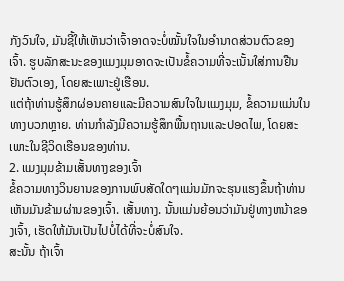ກັງວົນໃຈ, ມັນຊີ້ໃຫ້ເຫັນວ່າເຈົ້າອາດຈະບໍ່ໝັ້ນໃຈໃນອຳນາດສ່ວນຕົວຂອງເຈົ້າ. ຮູບລັກສະນະຂອງແມງມຸມອາດຈະເປັນຂໍ້ຄວາມທີ່ຈະເນັ້ນໃສ່ການຢືນຢັນຕົວເອງ, ໂດຍສະເພາະຢູ່ເຮືອນ.
ແຕ່ຖ້າທ່ານຮູ້ສຶກຜ່ອນຄາຍແລະມີຄວາມສົນໃຈໃນແມງມຸມ, ຂໍ້ຄວາມແມ່ນໃນທາງບວກຫຼາຍ. ທ່ານກໍາລັງມີຄວາມຮູ້ສຶກພື້ນຖານແລະປອດໄພ, ໂດຍສະເພາະໃນຊີວິດເຮືອນຂອງທ່ານ.
2. ແມງມຸມຂ້າມເສັ້ນທາງຂອງເຈົ້າ
ຂໍ້ຄວາມທາງວິນຍານຂອງການພົບສັດໃດໆແມ່ນມັກຈະຮຸນແຮງຂຶ້ນຖ້າທ່ານເຫັນມັນຂ້າມຜ່ານຂອງເຈົ້າ. ເສັ້ນທາງ. ນັ້ນແມ່ນຍ້ອນວ່າມັນຢູ່ທາງຫນ້າຂອງເຈົ້າ, ເຮັດໃຫ້ມັນເປັນໄປບໍ່ໄດ້ທີ່ຈະບໍ່ສົນໃຈ.
ສະນັ້ນ ຖ້າເຈົ້າ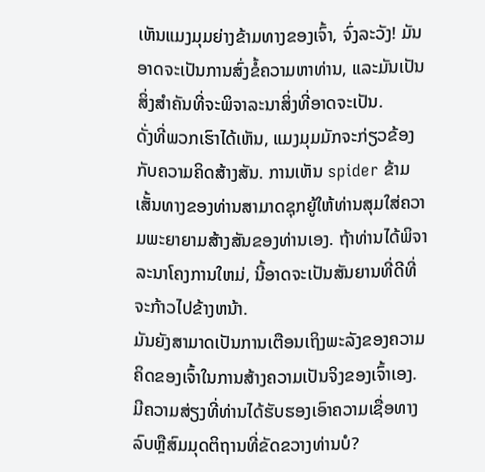ເຫັນແມງມຸມຍ່າງຂ້າມທາງຂອງເຈົ້າ, ຈົ່ງລະວັງ! ມັນອາດຈະເປັນການສົ່ງຂໍ້ຄວາມຫາທ່ານ, ແລະມັນເປັນສິ່ງສໍາຄັນທີ່ຈະພິຈາລະນາສິ່ງທີ່ອາດຈະເປັນ.
ດັ່ງທີ່ພວກເຮົາໄດ້ເຫັນ, ແມງມຸມມັກຈະກ່ຽວຂ້ອງກັບຄວາມຄິດສ້າງສັນ. ການເຫັນ spider ຂ້າມເສັ້ນທາງຂອງທ່ານສາມາດຊຸກຍູ້ໃຫ້ທ່ານສຸມໃສ່ຄວາມພະຍາຍາມສ້າງສັນຂອງທ່ານເອງ. ຖ້າທ່ານໄດ້ພິຈາລະນາໂຄງການໃຫມ່, ນີ້ອາດຈະເປັນສັນຍານທີ່ດີທີ່ຈະກ້າວໄປຂ້າງຫນ້າ.
ມັນຍັງສາມາດເປັນການເຕືອນເຖິງພະລັງຂອງຄວາມຄິດຂອງເຈົ້າໃນການສ້າງຄວາມເປັນຈິງຂອງເຈົ້າເອງ. ມີຄວາມສ່ຽງທີ່ທ່ານໄດ້ຮັບຮອງເອົາຄວາມເຊື່ອທາງລົບຫຼືສົມມຸດຕິຖານທີ່ຂັດຂວາງທ່ານບໍ?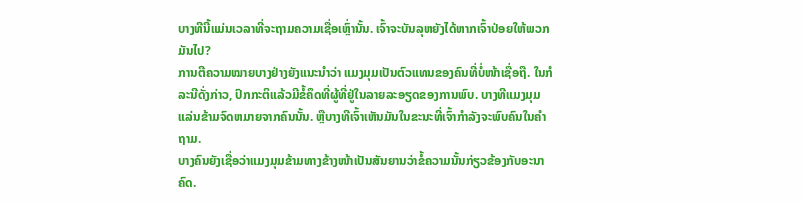ບາງທີນີ້ແມ່ນເວລາທີ່ຈະຖາມຄວາມເຊື່ອເຫຼົ່ານັ້ນ. ເຈົ້າຈະບັນລຸຫຍັງໄດ້ຫາກເຈົ້າປ່ອຍໃຫ້ພວກມັນໄປ?
ການຕີຄວາມໝາຍບາງຢ່າງຍັງແນະນຳວ່າ ແມງມຸມເປັນຕົວແທນຂອງຄົນທີ່ບໍ່ໜ້າເຊື່ອຖື. ໃນກໍລະນີດັ່ງກ່າວ, ປົກກະຕິແລ້ວມີຂໍ້ຄຶດທີ່ຜູ້ທີ່ຢູ່ໃນລາຍລະອຽດຂອງການພົບ. ບາງທີແມງມຸມແລ່ນຂ້າມຈົດຫມາຍຈາກຄົນນັ້ນ. ຫຼືບາງທີເຈົ້າເຫັນມັນໃນຂະນະທີ່ເຈົ້າກຳລັງຈະພົບຄົນໃນຄຳຖາມ.
ບາງຄົນຍັງເຊື່ອວ່າແມງມຸມຂ້າມທາງຂ້າງໜ້າເປັນສັນຍານວ່າຂໍ້ຄວາມນັ້ນກ່ຽວຂ້ອງກັບອະນາຄົດ.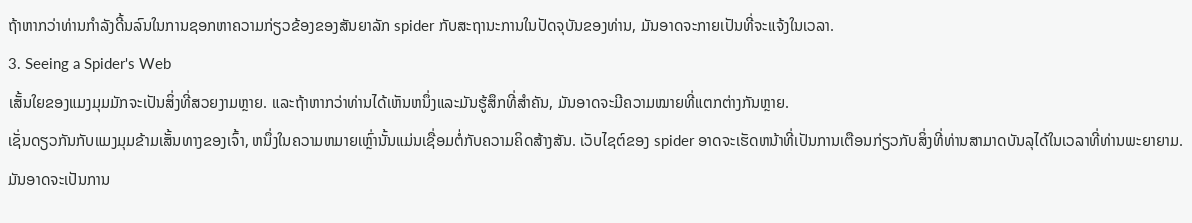ຖ້າຫາກວ່າທ່ານກໍາລັງດີ້ນລົນໃນການຊອກຫາຄວາມກ່ຽວຂ້ອງຂອງສັນຍາລັກ spider ກັບສະຖານະການໃນປັດຈຸບັນຂອງທ່ານ, ມັນອາດຈະກາຍເປັນທີ່ຈະແຈ້ງໃນເວລາ.
3. Seeing a Spider's Web
ເສັ້ນໃຍຂອງແມງມຸມມັກຈະເປັນສິ່ງທີ່ສວຍງາມຫຼາຍ. ແລະຖ້າຫາກວ່າທ່ານໄດ້ເຫັນຫນຶ່ງແລະມັນຮູ້ສຶກທີ່ສໍາຄັນ, ມັນອາດຈະມີຄວາມໝາຍທີ່ແຕກຕ່າງກັນຫຼາຍ.
ເຊັ່ນດຽວກັນກັບແມງມຸມຂ້າມເສັ້ນທາງຂອງເຈົ້າ, ຫນຶ່ງໃນຄວາມຫມາຍເຫຼົ່ານັ້ນແມ່ນເຊື່ອມຕໍ່ກັບຄວາມຄິດສ້າງສັນ. ເວັບໄຊຕ໌ຂອງ spider ອາດຈະເຮັດຫນ້າທີ່ເປັນການເຕືອນກ່ຽວກັບສິ່ງທີ່ທ່ານສາມາດບັນລຸໄດ້ໃນເວລາທີ່ທ່ານພະຍາຍາມ. ມັນອາດຈະເປັນການ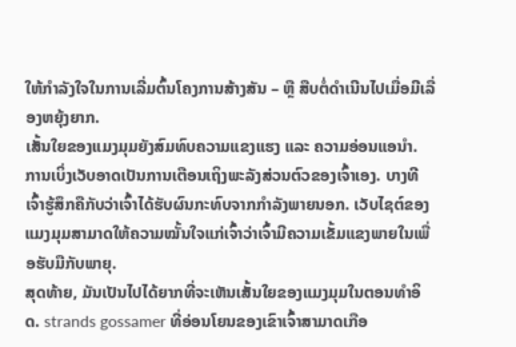ໃຫ້ກຳລັງໃຈໃນການເລີ່ມຕົ້ນໂຄງການສ້າງສັນ – ຫຼື ສືບຕໍ່ດຳເນີນໄປເມື່ອມີເລື່ອງຫຍຸ້ງຍາກ.
ເສັ້ນໃຍຂອງແມງມຸມຍັງສົມທົບຄວາມແຂງແຮງ ແລະ ຄວາມອ່ອນແອນຳ. ການເບິ່ງເວັບອາດເປັນການເຕືອນເຖິງພະລັງສ່ວນຕົວຂອງເຈົ້າເອງ. ບາງທີເຈົ້າຮູ້ສຶກຄືກັບວ່າເຈົ້າໄດ້ຮັບຜົນກະທົບຈາກກຳລັງພາຍນອກ. ເວັບໄຊຕ໌ຂອງແມງມຸມສາມາດໃຫ້ຄວາມໝັ້ນໃຈແກ່ເຈົ້າວ່າເຈົ້າມີຄວາມເຂັ້ມແຂງພາຍໃນເພື່ອຮັບມືກັບພາຍຸ.
ສຸດທ້າຍ, ມັນເປັນໄປໄດ້ຍາກທີ່ຈະເຫັນເສັ້ນໃຍຂອງແມງມຸມໃນຕອນທໍາອິດ. strands gossamer ທີ່ອ່ອນໂຍນຂອງເຂົາເຈົ້າສາມາດເກືອ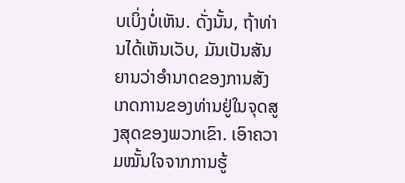ບເບິ່ງບໍ່ເຫັນ. ດັ່ງນັ້ນ, ຖ້າທ່ານໄດ້ເຫັນເວັບ, ມັນເປັນສັນຍານວ່າອໍານາດຂອງການສັງເກດການຂອງທ່ານຢູ່ໃນຈຸດສູງສຸດຂອງພວກເຂົາ. ເອົາຄວາມໝັ້ນໃຈຈາກການຮູ້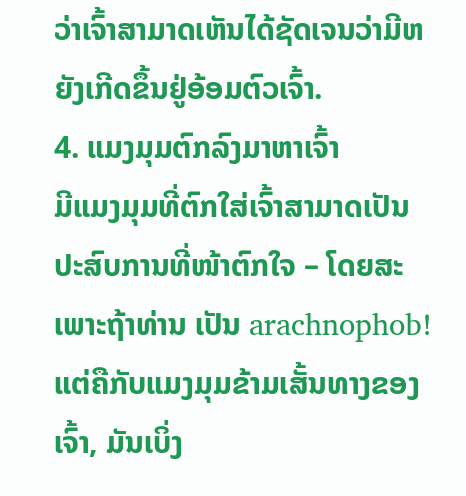ວ່າເຈົ້າສາມາດເຫັນໄດ້ຊັດເຈນວ່າມີຫຍັງເກີດຂຶ້ນຢູ່ອ້ອມຕົວເຈົ້າ.
4. ແມງມຸມຕົກລົງມາຫາເຈົ້າ
ມີແມງມຸມທີ່ຕົກໃສ່ເຈົ້າສາມາດເປັນປະສົບການທີ່ໜ້າຕົກໃຈ – ໂດຍສະເພາະຖ້າທ່ານ ເປັນ arachnophob! ແຕ່ຄືກັບແມງມຸມຂ້າມເສັ້ນທາງຂອງເຈົ້າ, ມັນເບິ່ງ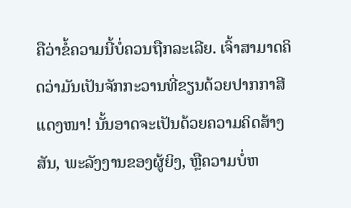ຄືວ່າຂໍ້ຄວາມນີ້ບໍ່ຄວນຖືກລະເລີຍ. ເຈົ້າສາມາດຄິດວ່າມັນເປັນຈັກກະວານທີ່ຂຽນດ້ວຍປາກກາສີແດງໜາ! ນັ້ນອາດຈະເປັນດ້ວຍຄວາມຄິດສ້າງສັນ, ພະລັງງານຂອງຜູ້ຍິງ, ຫຼືຄວາມບໍ່ຫ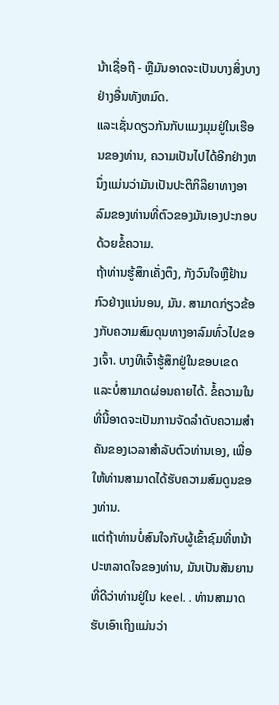ນ້າເຊື່ອຖື - ຫຼືມັນອາດຈະເປັນບາງສິ່ງບາງຢ່າງອື່ນທັງຫມົດ.
ແລະເຊັ່ນດຽວກັນກັບແມງມຸມຢູ່ໃນເຮືອນຂອງທ່ານ, ຄວາມເປັນໄປໄດ້ອີກຢ່າງຫນຶ່ງແມ່ນວ່າມັນເປັນປະຕິກິລິຍາທາງອາລົມຂອງທ່ານທີ່ຕົວຂອງມັນເອງປະກອບດ້ວຍຂໍ້ຄວາມ.
ຖ້າທ່ານຮູ້ສຶກເຄັ່ງຕຶງ, ກັງວົນໃຈຫຼືຢ້ານກົວຢ່າງແນ່ນອນ, ມັນ. ສາມາດກ່ຽວຂ້ອງກັບຄວາມສົມດຸນທາງອາລົມທົ່ວໄປຂອງເຈົ້າ. ບາງທີເຈົ້າຮູ້ສຶກຢູ່ໃນຂອບເຂດ ແລະບໍ່ສາມາດຜ່ອນຄາຍໄດ້. ຂໍ້ຄວາມໃນທີ່ນີ້ອາດຈະເປັນການຈັດລໍາດັບຄວາມສໍາຄັນຂອງເວລາສໍາລັບຕົວທ່ານເອງ, ເພື່ອໃຫ້ທ່ານສາມາດໄດ້ຮັບຄວາມສົມດູນຂອງທ່ານ.
ແຕ່ຖ້າທ່ານບໍ່ສົນໃຈກັບຜູ້ເຂົ້າຊົມທີ່ຫນ້າປະຫລາດໃຈຂອງທ່ານ, ມັນເປັນສັນຍານທີ່ດີວ່າທ່ານຢູ່ໃນ keel. . ທ່ານສາມາດຮັບເອົາເຖິງແມ່ນວ່າ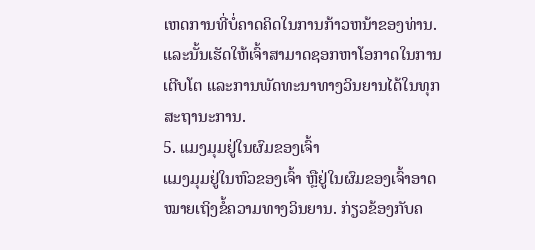ເຫດການທີ່ບໍ່ຄາດຄິດໃນການກ້າວຫນ້າຂອງທ່ານ. ແລະນັ້ນເຮັດໃຫ້ເຈົ້າສາມາດຊອກຫາໂອກາດໃນການເຕີບໂຕ ແລະການພັດທະນາທາງວິນຍານໄດ້ໃນທຸກສະຖານະການ.
5. ແມງມຸມຢູ່ໃນຜົມຂອງເຈົ້າ
ແມງມຸມຢູ່ໃນຫົວຂອງເຈົ້າ ຫຼືຢູ່ໃນຜົມຂອງເຈົ້າອາດໝາຍເຖິງຂໍ້ຄວາມທາງວິນຍານ. ກ່ຽວຂ້ອງກັບຄ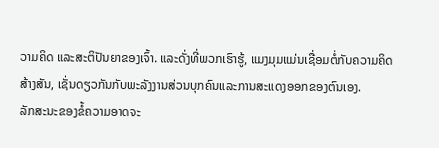ວາມຄິດ ແລະສະຕິປັນຍາຂອງເຈົ້າ. ແລະດັ່ງທີ່ພວກເຮົາຮູ້, ແມງມຸມແມ່ນເຊື່ອມຕໍ່ກັບຄວາມຄິດສ້າງສັນ, ເຊັ່ນດຽວກັນກັບພະລັງງານສ່ວນບຸກຄົນແລະການສະແດງອອກຂອງຕົນເອງ.
ລັກສະນະຂອງຂໍ້ຄວາມອາດຈະ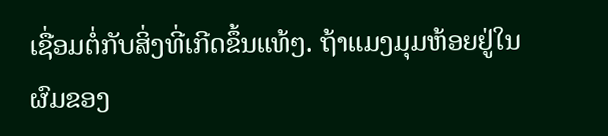ເຊື່ອມຕໍ່ກັບສິ່ງທີ່ເກີດຂຶ້ນແທ້ໆ. ຖ້າແມງມຸມຫ້ອຍຢູ່ໃນຜົມຂອງ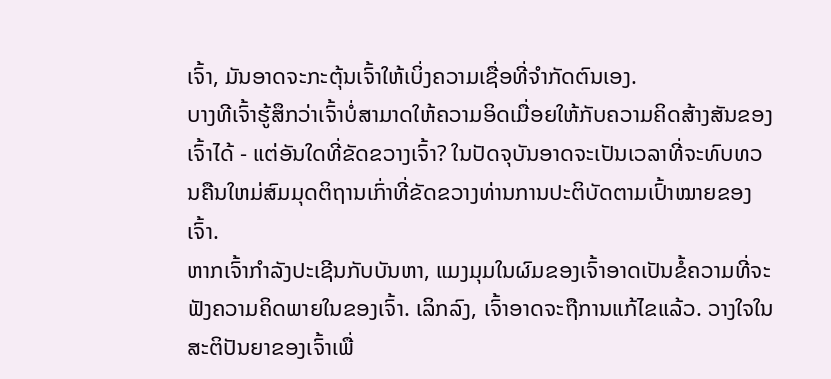ເຈົ້າ, ມັນອາດຈະກະຕຸ້ນເຈົ້າໃຫ້ເບິ່ງຄວາມເຊື່ອທີ່ຈໍາກັດຕົນເອງ.
ບາງທີເຈົ້າຮູ້ສຶກວ່າເຈົ້າບໍ່ສາມາດໃຫ້ຄວາມອິດເມື່ອຍໃຫ້ກັບຄວາມຄິດສ້າງສັນຂອງເຈົ້າໄດ້ - ແຕ່ອັນໃດທີ່ຂັດຂວາງເຈົ້າ? ໃນປັດຈຸບັນອາດຈະເປັນເວລາທີ່ຈະທົບທວນຄືນໃຫມ່ສົມມຸດຕິຖານເກົ່າທີ່ຂັດຂວາງທ່ານການປະຕິບັດຕາມເປົ້າໝາຍຂອງເຈົ້າ.
ຫາກເຈົ້າກຳລັງປະເຊີນກັບບັນຫາ, ແມງມຸມໃນຜົມຂອງເຈົ້າອາດເປັນຂໍ້ຄວາມທີ່ຈະຟັງຄວາມຄິດພາຍໃນຂອງເຈົ້າ. ເລິກລົງ, ເຈົ້າອາດຈະຖືການແກ້ໄຂແລ້ວ. ວາງໃຈໃນສະຕິປັນຍາຂອງເຈົ້າເພື່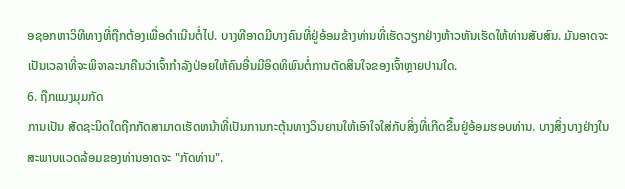ອຊອກຫາວິທີທາງທີ່ຖືກຕ້ອງເພື່ອດໍາເນີນຕໍ່ໄປ. ບາງທີອາດມີບາງຄົນທີ່ຢູ່ອ້ອມຂ້າງທ່ານທີ່ເຮັດວຽກຢ່າງຫ້າວຫັນເຮັດໃຫ້ທ່ານສັບສົນ. ມັນອາດຈະເປັນເວລາທີ່ຈະພິຈາລະນາຄືນວ່າເຈົ້າກໍາລັງປ່ອຍໃຫ້ຄົນອື່ນມີອິດທິພົນຕໍ່ການຕັດສິນໃຈຂອງເຈົ້າຫຼາຍປານໃດ.
6. ຖືກແມງມຸມກັດ
ການເປັນ ສັດຊະນິດໃດຖືກກັດສາມາດເຮັດຫນ້າທີ່ເປັນການກະຕຸ້ນທາງວິນຍານໃຫ້ເອົາໃຈໃສ່ກັບສິ່ງທີ່ເກີດຂື້ນຢູ່ອ້ອມຮອບທ່ານ. ບາງສິ່ງບາງຢ່າງໃນສະພາບແວດລ້ອມຂອງທ່ານອາດຈະ "ກັດທ່ານ".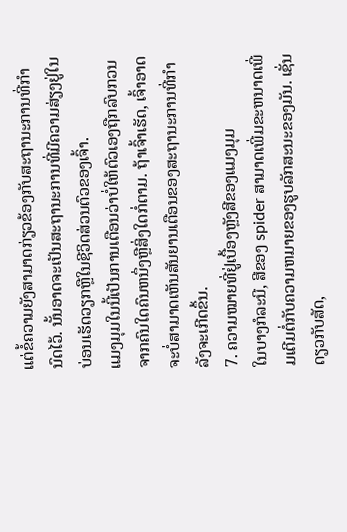ແຕ່ຂໍ້ຄວາມຍັງສາມາດກ່ຽວຂ້ອງກັບສະຖານະການທີ່ກໍານົດໄວ້. ນັ້ນອາດຈະເປັນສະຖານະການທີ່ມີຄວາມສ່ຽງຢູ່ໃນບ່ອນເຮັດວຽກຫຼືໃນຊີວິດສ່ວນຕົວຂອງເຈົ້າ.
ແມງມຸມໃນນີ້ເປັນການເຕືອນວ່າບໍ່ໃຫ້ຕົວເອງຖືກລົບກວນຈາກຄົນໃດຄົນຫນຶ່ງຫຼືສິ່ງໃດກໍ່ຕາມ. ຖ້າເຈົ້າເຮັດ, ເຈົ້າອາດຈະບໍ່ສາມາດເຫັນສັນຍານເຕືອນຂອງສະຖານະການທີ່ກຳລັງຈະເກີດຂຶ້ນ.
7. ຄວາມໝາຍທີ່ຢູ່ເບື້ອງຫຼັງສີຂອງແມງມຸມ
ໃນບາງກໍລະນີ, ສີຂອງ spider ສາມາດເພີ່ມຂະຫນາດເພີ່ມເຕີມຕໍ່ກັບຄວາມຫມາຍຂອງຮູບລັກສະນະຂອງມັນ. ເຊັ່ນດຽວກັບສັດ,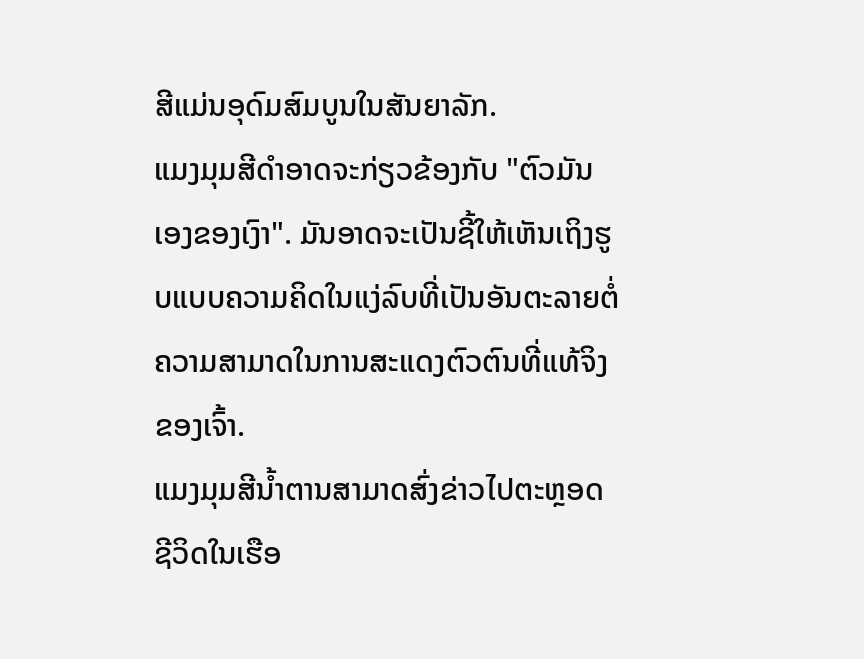ສີແມ່ນອຸດົມສົມບູນໃນສັນຍາລັກ.
ແມງມຸມສີດໍາອາດຈະກ່ຽວຂ້ອງກັບ "ຕົວມັນເອງຂອງເງົາ". ມັນອາດຈະເປັນຊີ້ໃຫ້ເຫັນເຖິງຮູບແບບຄວາມຄິດໃນແງ່ລົບທີ່ເປັນອັນຕະລາຍຕໍ່ຄວາມສາມາດໃນການສະແດງຕົວຕົນທີ່ແທ້ຈິງຂອງເຈົ້າ.
ແມງມຸມສີນ້ຳຕານສາມາດສົ່ງຂ່າວໄປຕະຫຼອດຊີວິດໃນເຮືອ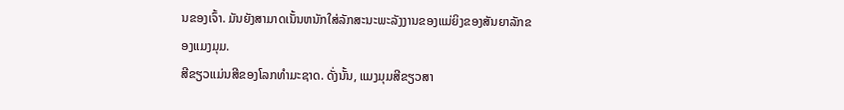ນຂອງເຈົ້າ. ມັນຍັງສາມາດເນັ້ນຫນັກໃສ່ລັກສະນະພະລັງງານຂອງແມ່ຍິງຂອງສັນຍາລັກຂອງແມງມຸມ.
ສີຂຽວແມ່ນສີຂອງໂລກທໍາມະຊາດ. ດັ່ງນັ້ນ, ແມງມຸມສີຂຽວສາ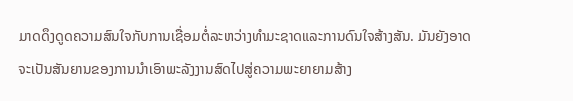ມາດດຶງດູດຄວາມສົນໃຈກັບການເຊື່ອມຕໍ່ລະຫວ່າງທໍາມະຊາດແລະການດົນໃຈສ້າງສັນ. ມັນຍັງອາດຈະເປັນສັນຍານຂອງການນໍາເອົາພະລັງງານສົດໄປສູ່ຄວາມພະຍາຍາມສ້າງ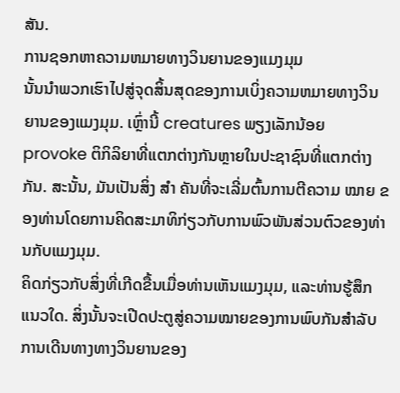ສັນ.
ການຊອກຫາຄວາມຫມາຍທາງວິນຍານຂອງແມງມຸມ
ນັ້ນນໍາພວກເຮົາໄປສູ່ຈຸດສິ້ນສຸດຂອງການເບິ່ງຄວາມຫມາຍທາງວິນຍານຂອງແມງມຸມ. ເຫຼົ່ານີ້ creatures ພຽງເລັກນ້ອຍ provoke ຕິກິລິຍາທີ່ແຕກຕ່າງກັນຫຼາຍໃນປະຊາຊົນທີ່ແຕກຕ່າງກັນ. ສະນັ້ນ, ມັນເປັນສິ່ງ ສຳ ຄັນທີ່ຈະເລີ່ມຕົ້ນການຕີຄວາມ ໝາຍ ຂອງທ່ານໂດຍການຄິດສະມາທິກ່ຽວກັບການພົວພັນສ່ວນຕົວຂອງທ່ານກັບແມງມຸມ.
ຄິດກ່ຽວກັບສິ່ງທີ່ເກີດຂື້ນເມື່ອທ່ານເຫັນແມງມຸມ, ແລະທ່ານຮູ້ສຶກແນວໃດ. ສິ່ງນັ້ນຈະເປີດປະຕູສູ່ຄວາມໝາຍຂອງການພົບກັນສຳລັບການເດີນທາງທາງວິນຍານຂອງ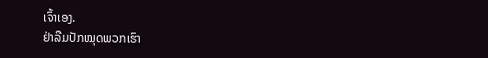ເຈົ້າເອງ.
ຢ່າລືມປັກໝຸດພວກເຮົາ